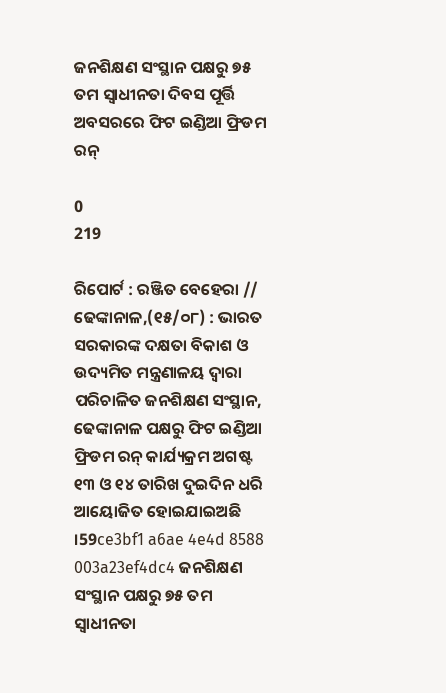ଜନଶିକ୍ଷଣ ସଂସ୍ଥାନ ପକ୍ଷରୁ ୭୫ ତମ ସ୍ୱାଧୀନତା ଦିବସ ପୂର୍ତ୍ତି ଅବସରରେ ଫିଟ ଇଣ୍ଡିଆ ଫ୍ରିଡମ ରନ୍

0
219

ରିପୋର୍ଟ : ରଞ୍ଜିତ ବେହେରା //
ଢେଙ୍କାନାଳ,(୧୫/୦୮) : ଭାରତ ସରକାରଙ୍କ ଦକ୍ଷତା ବିକାଶ ଓ ଉଦ୍ୟମିତ ମନ୍ତ୍ରଣାଳୟ ଦ୍ୱାରା ପରିଚାଳିତ ଜନଶିକ୍ଷଣ ସଂସ୍ଥାନ, ଢେଙ୍କାନାଳ ପକ୍ଷରୁ ଫିଟ ଇଣ୍ଡିଆ ଫ୍ରିଡମ ରନ୍ କାର୍ଯ୍ୟକ୍ରମ ଅଗଷ୍ଟ ୧୩ ଓ ୧୪ ତାରିଖ ଦୁଇଦିନ ଧରି ଆୟୋଜିତ ହୋଇଯାଇଅଛି ।59ce3bf1 a6ae 4e4d 8588 003a23ef4dc4 ଜନଶିକ୍ଷଣ ସଂସ୍ଥାନ ପକ୍ଷରୁ ୭୫ ତମ ସ୍ୱାଧୀନତା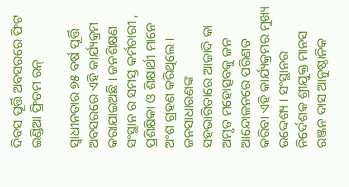ଦିବସ ପୂର୍ତ୍ତି ଅବସରରେ ଫିଟ ଇଣ୍ଡିଆ ଫ୍ରିଡମ ରନ୍

ସ୍ୱାଧୀନତାର ୭୫ ବର୍ଷ ପୂର୍ତ୍ତି ଅବସରରେ ଏହି କାର୍ଯ୍ୟକ୍ରମ କରାଯାଇଅଛି । ଜନଶିକ୍ଷଣ ସଂସ୍ଥାନ ର ସମସ୍ତ କର୍ମଚାରୀ , ପ୍ରଶିକ୍ଷିକା ଓ ଶିକ୍ଷାର୍ଥୀ ମାନେ ଅଂଶ ଗ୍ରହଣ କରିଥିଲେ । ଜନସାଧାରଣଙ୍କ ସହଭାଗିତାରେ ଆଜାଦି କା ଅମୃତ ମହୋତ୍ସବକୁ ଜନ ଆନ୍ଦୋଳନରେ ପରିଣତ କରିବା ଏହି କାର୍ଯ୍ୟକ୍ରମର ମୁଖ୍ୟ ଉଦ୍ଦେଶ୍ୟ । ସଂସ୍ଥାନର ନିର୍ଦେଶକ ଶ୍ରୀଯୁକ୍ତ ମାନସ ରଞ୍ଜନ ଦାସ ଆନୁଷ୍ଠାନିକ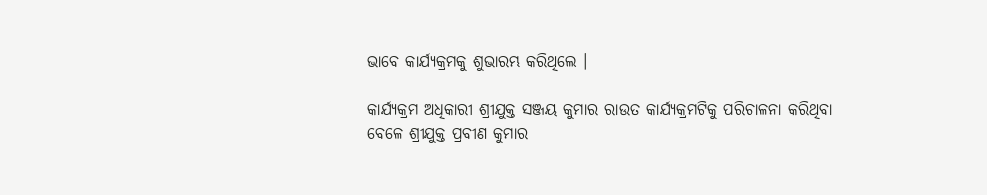ଭାବେ କାର୍ଯ୍ୟକ୍ରମକୁ ଶୁଭାରମ୍ଭ କରିଥିଲେ ।

କାର୍ଯ୍ୟକ୍ରମ ଅଧିକାରୀ ଶ୍ରୀଯୁକ୍ତ ସଞ୍ଜୟ କୁମାର ରାଉତ କାର୍ଯ୍ୟକ୍ରମଟିକୁ ପରିଚାଳନା କରିଥିବା ବେଳେ ଶ୍ରୀଯୁକ୍ତ ପ୍ରବୀଣ କୁମାର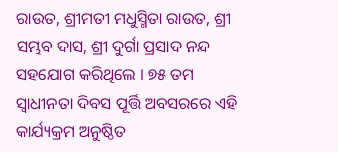ରାଉତ, ଶ୍ରୀମତୀ ମଧୁସ୍ମିତା ରାଉତ, ଶ୍ରୀ ସମ୍ଭବ ଦାସ, ଶ୍ରୀ ଦୁର୍ଗା ପ୍ରସାଦ ନନ୍ଦ ସହଯୋଗ କରିଥିଲେ । ୭୫ ତମ ସ୍ୱାଧୀନତା ଦିବସ ପୂର୍ତ୍ତି ଅବସରରେ ଏହି କାର୍ଯ୍ୟକ୍ରମ ଅନୁଷ୍ଠିତ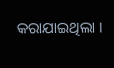କରାଯାଇଥିଲା ।